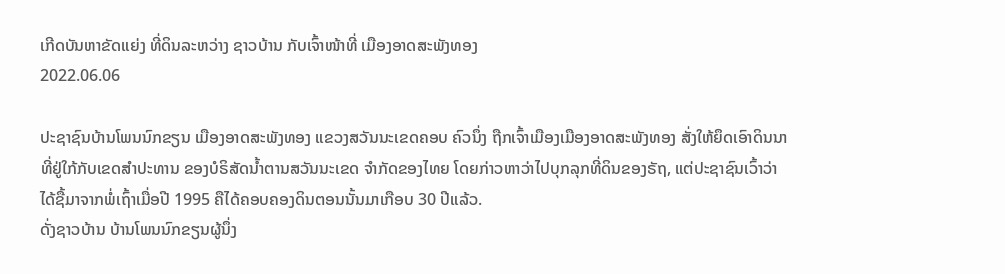ເກີດບັນຫາຂັດແຍ່ງ ທີ່ດິນລະຫວ່າງ ຊາວບ້ານ ກັບເຈົ້າໜ້າທີ່ ເມືອງອາດສະພັງທອງ
2022.06.06

ປະຊາຊົນບ້ານໂພນນົກຂຽນ ເມືອງອາດສະພັງທອງ ແຂວງສວັນນະເຂດຄອບ ຄົວນຶ່ງ ຖືກເຈົ້າເມືອງເມືອງອາດສະພັງທອງ ສັ່ງໃຫ້ຍຶດເອົາດິນນາ ທີ່ຢູ່ໃກ້ກັບເຂດສໍາປະທານ ຂອງບໍຣິສັດນໍ້າຕານສວັນນະເຂດ ຈໍາກັດຂອງໄທຍ ໂດຍກ່າວຫາວ່າໄປບຸກລຸກທີ່ດິນຂອງຣັຖ, ແຕ່ປະຊາຊົນເວົ້າວ່າ ໄດ້ຊື້ມາຈາກພໍ່ເຖົ້າເມື່ອປີ 1995 ຄືໄດ້ຄອບຄອງດິນຕອນນັ້ນມາເກືອບ 30 ປີແລ້ວ.
ດັ່ງຊາວບ້ານ ບ້ານໂພນນົກຂຽນຜູ້ນຶ່ງ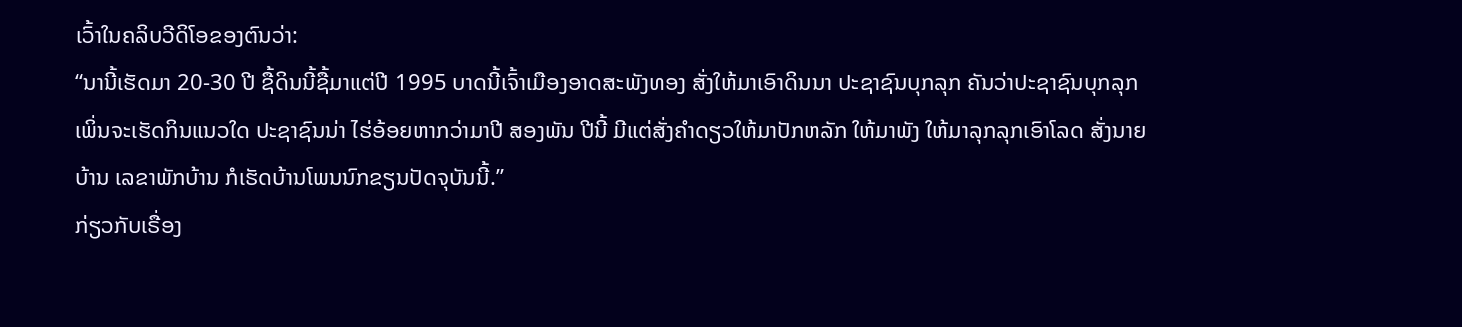ເວົ້າໃນຄລິບວີດິໂອຂອງຕົນວ່າ:
“ນານີ້ເຮັດມາ 20-30 ປີ ຊື້ດິນນີ້ຊື້ມາແຕ່ປີ 1995 ບາດນີ້ເຈົ້າເມືອງອາດສະພັງທອງ ສັ່ງໃຫ້ມາເອົາດິນນາ ປະຊາຊົນບຸກລຸກ ຄັນວ່າປະຊາຊົນບຸກລຸກ ເພິ່ນຈະເຮັດກິນແນວໃດ ປະຊາຊົນນ່າ ໄຮ່ອ້ອຍຫາກວ່າມາປີ ສອງພັນ ປີນີ້ ມີແຕ່ສັ່ງຄໍາດຽວໃຫ້ມາປັກຫລັກ ໃຫ້ມາພັງ ໃຫ້ມາລຸກລຸກເອົາໂລດ ສັ່ງນາຍບ້ານ ເລຂາພັກບ້ານ ກໍເຮັດບ້ານໂພນນົກຂຽນປັດຈຸບັນນີ້.”
ກ່ຽວກັບເຣື່ອງ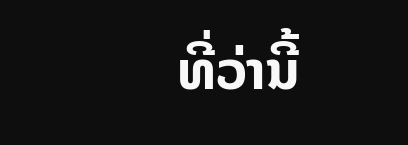ທີ່ວ່ານີ້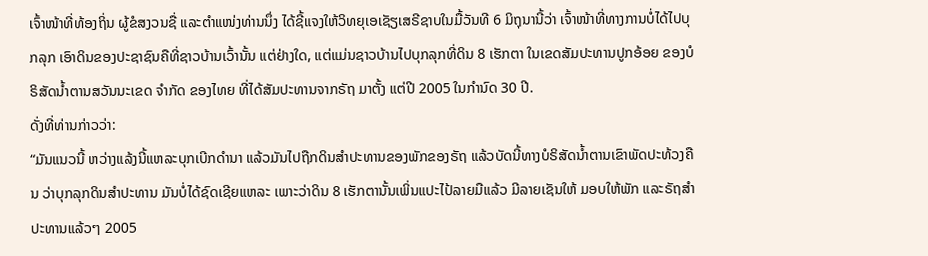ເຈົ້າໜ້າທີ່ທ້ອງຖິ່ນ ຜູ້ຂໍສງວນຊື່ ແລະຕໍາແໜ່ງທ່ານນຶ່ງ ໄດ້ຊີ້ແຈງໃຫ້ວິທຍຸເອເຊັຽເສຣີຊາບໃນມື້ວັນທີ 6 ມິຖຸນານີ້ວ່າ ເຈົ້າໜ້າທີ່ທາງການບໍ່ໄດ້ໄປບຸກລຸກ ເອົາດິນຂອງປະຊາຊົນຄືທີ່ຊາວບ້ານເວົ້ານັ້ນ ແຕ່ຢ່າງໃດ, ແຕ່ແມ່ນຊາວບ້ານໄປບຸກລຸກທີ່ດິນ 8 ເຮັກຕາ ໃນເຂດສັມປະທານປູກອ້ອຍ ຂອງບໍຣິສັດນໍ້າຕານສວັນນະເຂດ ຈໍາກັດ ຂອງໄທຍ ທີ່ໄດ້ສັມປະທານຈາກຣັຖ ມາຕັ້ງ ແຕ່ປີ 2005 ໃນກໍານົດ 30 ປີ.
ດັ່ງທີ່ທ່ານກ່າວວ່າ:
“ມັນແນວນີ້ ຫວ່າງແລ້ງນີ້ແຫລະບຸກເບີກດໍານາ ແລ້ວມັນໄປຖືກດິນສໍາປະທານຂອງພັກຂອງຣັຖ ແລ້ວບັດນີ້ທາງບໍຣິສັດນໍ້າຕານເຂົາພັດປະທ້ວງຄືນ ວ່າບຸກລຸກດິນສໍາປະທານ ມັນບໍ່ໄດ້ຊົດເຊີຍແຫລະ ເພາະວ່າດິນ 8 ເຮັກຕານັ້ນເພິ່ນແປະໄປ້ລາຍມືແລ້ວ ມີລາຍເຊັນໃຫ້ ມອບໃຫ້ພັກ ແລະຣັຖສໍາປະທານແລ້ວໆ 2005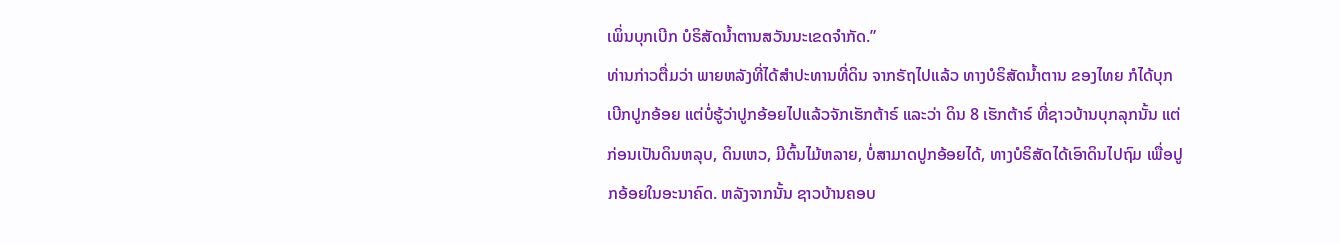ເພິ່ນບຸກເບີກ ບໍຣິສັດນໍ້າຕານສວັນນະເຂດຈໍາກັດ.”
ທ່ານກ່າວຕື່ມວ່າ ພາຍຫລັງທີ່ໄດ້ສໍາປະທານທີ່ດິນ ຈາກຣັຖໄປແລ້ວ ທາງບໍຣິສັດນໍ້າຕານ ຂອງໄທຍ ກໍໄດ້ບຸກເບີກປູກອ້ອຍ ແຕ່ບໍ່ຮູ້ວ່າປູກອ້ອຍໄປແລ້ວຈັກເຮັກຕ້າຣ໌ ແລະວ່າ ດິນ 8 ເຮັກຕ້າຣ໌ ທີ່ຊາວບ້ານບຸກລຸກນັ້ນ ແຕ່ກ່ອນເປັນດິນຫລຸບ, ດິນເຫວ, ມີຕົ້ນໄມ້ຫລາຍ, ບໍ່ສາມາດປູກອ້ອຍໄດ້, ທາງບໍຣິສັດໄດ້ເອົາດິນໄປຖົມ ເພື່ອປູກອ້ອຍໃນອະນາຄົດ. ຫລັງຈາກນັ້ນ ຊາວບ້ານຄອບ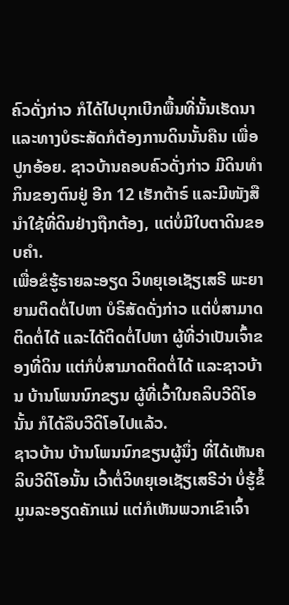ຄົວດັ່ງກ່າວ ກໍໄດ້ໄປບຸກເບີກພື້ນທີ່ນັ້ນເຮັດນາ ແລະທາງບໍຣະສັດກໍຕ້ອງການດິນນັ້ນຄືນ ເພື່ອປູກອ້ອຍ. ຊາວບ້ານຄອບຄົວດັ່ງກ່າວ ມີດິນທໍາກິນຂອງຕົນຢູ່ ອີກ 12 ເຮັກຕ້າຣ໌ ແລະມີໜັງສືນໍາໃຊ້ທີ່ດິນຢ່າງຖືກຕ້ອງ, ແຕ່ບໍ່ມີໃບຕາດິນຂອບຄໍາ.
ເພື່ອຂໍຮູ້ຣາຍລະອຽດ ວິທຍຸເອເຊັຽເສຣີ ພະຍາຍາມຕິດຕໍ່ໄປຫາ ບໍຣິສັດດັ່ງກ່າວ ແຕ່ບໍ່ສາມາດຕິດຕໍ່ໄດ້ ແລະໄດ້ຕິດຕໍ່ໄປຫາ ຜູ້ທີ່ວ່າເປັນເຈົ້າຂອງທີ່ດິນ ແຕ່ກໍບໍ່ສາມາດຕິດຕໍ່ໄດ້ ແລະຊາວບ້ານ ບ້ານໂພນນົກຂຽນ ຜູ້ທີ່ເວົ້າໃນຄລິບວີດິໂອນັ້ນ ກໍໄດ້ລຶບວີດິໂອໄປແລ້ວ.
ຊາວບ້ານ ບ້ານໂພນນົກຂຽນຜູ້ນຶ່ງ ທີ່ໄດ້ເຫັນຄລິບວີດິໂອນັ້ນ ເວົ້າຕໍ່ວິທຍຸເອເຊັຽເສຣີວ່າ ບໍ່ຮູ້ຂໍ້ມູນລະອຽດຄັກແນ່ ແຕ່ກໍເຫັນພວກເຂົາເຈົ້າ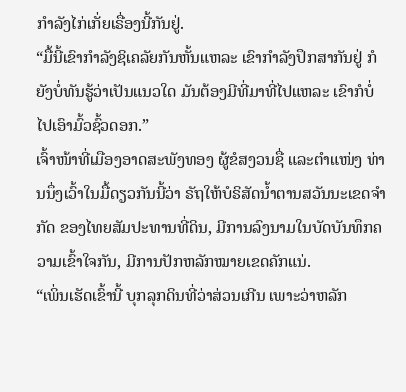ກໍາລັງໄກ່ເກັ່ຍເຣື່ອງນີ້ກັນຢູ່.
“ມື້ນີ້ເຂົາກໍາລັງຊິເຄລັຍກັນຫັ້ນແຫລະ ເຂົາກໍາລັງປຶກສາກັນຢູ່ ກໍຍັງບໍ່ທັນຮູ້ວ່າເປັນແນວໃດ ມັນຕ້ອງມີທີ່ມາທີ່ໄປແຫລະ ເຂົາກໍບໍ່ໄປເອົາມົ້ວຊົ້ວດອກ.”
ເຈົ້າໜ້າທີ່ເມືອງອາດສະພັງທອງ ຜູ້ຂໍສງວນຊື່ ແລະຕໍາແໜ່ງ ທ່ານນຶ່ງເວົ້າໃນມື້ດຽວກັນນີ້ວ່າ ຣັຖໃຫ້ບໍຣິສັດນໍ້າຕານສວັນນະເຂດຈໍາກັດ ຂອງໄທຍສັມປະທານທີ່ດິນ, ມີການລົງນາມໃນບັດບັນທຶກຄວາມເຂົ້າໃຈກັນ, ມີການປັກຫລັກໝາຍເຂດຄັກແນ່.
“ເພິ່ນເຮັດເຂົ້ານີ້ ບຸກລຸກດິນທີ່ວ່າສ່ວນເກີນ ເພາະວ່າຫລັກ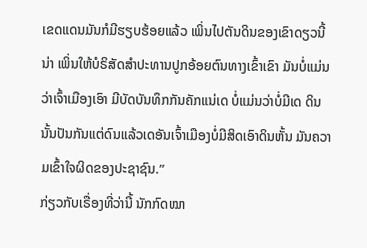ເຂດແດນມັນກໍມີຮຽບຮ້ອຍແລ້ວ ເພິ່ນໄປຕັນດິນຂອງເຂົາດຽວນີ້ນ່າ ເພິ່ນໃຫ້ບໍຣິສັດສໍາປະທານປູກອ້ອຍຕົນທາງເຂົ້າເຂົາ ມັນບໍ່ແມ່ນວ່າເຈົ້າເມືອງເອົາ ມີບັດບັນທຶກກັນຄັກແນ່ເດ ບໍ່ແມ່ນວ່າບໍ່ມີເດ ດິນນັ້ນປັນກັນແຕ່ດົນແລ້ວເດອັນເຈົ້າເມືອງບໍ່ມີສິດເອົາດິນຫັ້ນ ມັນຄວາມເຂົ້າໃຈຜິດຂອງປະຊາຊົນ.”
ກ່ຽວກັບເຣື່ອງທີ່ວ່ານີ້ ນັກກົດໝາ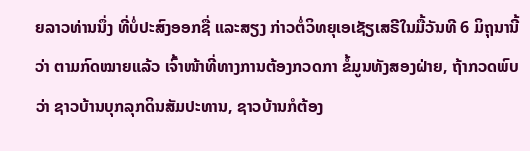ຍລາວທ່ານນຶ່ງ ທີ່ບໍ່ປະສົງອອກຊື່ ແລະສຽງ ກ່າວຕໍ່ວິທຍຸເອເຊັຽເສຣີໃນມື້ວັນທີ 6 ມິຖຸນານີ້ວ່າ ຕາມກົດໝາຍແລ້ວ ເຈົ້າໜ້າທີ່ທາງການຕ້ອງກວດກາ ຂໍ້ມູນທັງສອງຝ່າຍ, ຖ້າກວດພົບວ່າ ຊາວບ້ານບຸກລຸກດິນສັມປະທານ, ຊາວບ້ານກໍຕ້ອງ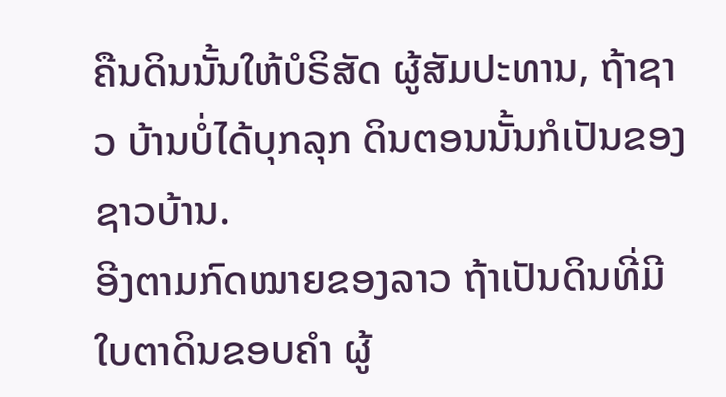ຄືນດິນນັ້ນໃຫ້ບໍຣິສັດ ຜູ້ສັມປະທານ, ຖ້າຊາວ ບ້ານບໍ່ໄດ້ບຸກລຸກ ດິນຕອນນັ້ນກໍເປັນຂອງຊາວບ້ານ.
ອີງຕາມກົດໝາຍຂອງລາວ ຖ້າເປັນດິນທີ່ມີໃບຕາດິນຂອບຄໍາ ຜູ້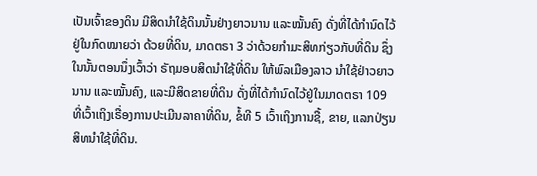ເປັນເຈົ້າຂອງດິນ ມີສິດນໍາໃຊ້ດິນນັ້ນຢ່າງຍາວນານ ແລະໝັ້ນຄົງ ດັ່ງທີ່ໄດ້ກໍານົດໄວ້ຢູ່ໃນກົດໝາຍວ່າ ດ້ວຍທີ່ດິນ, ມາດຕຣາ 3 ວ່າດ້ວຍກໍາມະສິທກ່ຽວກັບທີ່ດິນ ຊຶ່ງໃນນັ້ນຕອນນຶ່ງເວົ້າວ່າ ຣັຖມອບສິດນໍາໃຊ້ທີ່ດິນ ໃຫ້ພົລເມືອງລາວ ນໍາໃຊ້ຢ່າວຍາວນານ ແລະໝັ້ນຄົງ, ແລະມີສິດຂາຍທີ່ດິນ ດັ່ງທີ່ໄດ້ກໍານົດໄວ້ຢູ່ໃນມາດຕຣາ 109 ທີ່ເວົ້າເຖິງເຣື່ອງການປະເມີນລາຄາທີ່ດິນ, ຂໍ້ທີ 5 ເວົ້າເຖິງການຊື້, ຂາຍ, ແລກປ່ຽນສິທນໍາໃຊ້ທີ່ດິນ.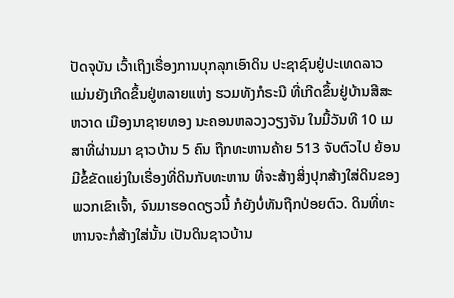ປັດຈຸບັນ ເວົ້າເຖິງເຣື່ອງການບຸກລຸກເອົາດິນ ປະຊາຊົນຢູ່ປະເທດລາວ ແມ່ນຍັງເກີດຂຶ້ນຢູ່ຫລາຍແຫ່ງ ຮວມທັງກໍຣະນີ ທີ່ເກີດຂຶ້ນຢູ່ບ້ານສີສະຫວາດ ເມືອງນາຊາຍທອງ ນະຄອນຫລວງວຽງຈັນ ໃນມື້ວັນທີ 10 ເມສາທີ່ຜ່ານມາ ຊາວບ້ານ 5 ຄົນ ຖືກທະຫານຄ້າຍ 513 ຈັບຕົວໄປ ຍ້ອນມີຂໍ້ຂັດແຍ່ງໃນເຣື່ອງທີ່ດິນກັບທະຫານ ທີ່ຈະສ້າງສິ່ງປຸກສ້າງໃສ່ດິນຂອງພວກເຂົາເຈົ້າ, ຈົນມາຮອດດຽວນີ້ ກໍຍັງບໍ່ທັນຖືກປ່ອຍຕົວ. ດິນທີ່ທະຫານຈະກໍ່ສ້າງໃສ່ນັ້ນ ເປັນດິນຊາວບ້ານ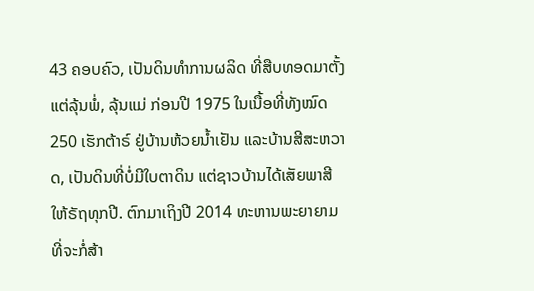43 ຄອບຄົວ, ເປັນດິນທໍາການຜລິດ ທີ່ສືບທອດມາຕັ້ງແຕ່ລຸ້ນພໍ່, ລຸ້ນແມ່ ກ່ອນປີ 1975 ໃນເນື້ອທີ່ທັງໝົດ 250 ເຮັກຕ້າຣ໌ ຢູ່ບ້ານຫ້ວຍນໍ້າເຢັນ ແລະບ້ານສີສະຫວາດ, ເປັນດິນທີ່ບໍ່ມີໃບຕາດິນ ແຕ່ຊາວບ້ານໄດ້ເສັຍພາສີ ໃຫ້ຣັຖທຸກປີ. ຕົກມາເຖິງປີ 2014 ທະຫານພະຍາຍາມ ທີ່ຈະກໍ່ສ້າ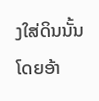ງໃສ່ດິນນັ້ນ ໂດຍອ້າ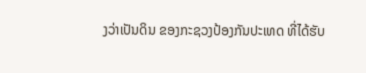ງວ່າເປັນດິນ ຂອງກະຊວງປ້ອງກັນປະເທດ ທີ່ໄດ້ຮັບ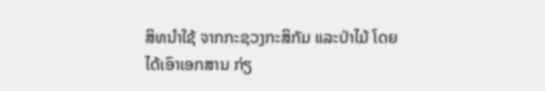ສິທນໍາໃຊ້ ຈາກກະຊວງກະສິກັມ ແລະປ່າໄມ້ ໂດຍໄດ້ເອົາເອກສານ ກ່ຽ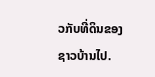ວກັບທີ່ດິນຂອງຊາວບ້ານໄປ.